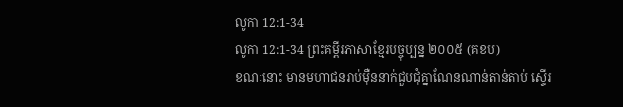លូកា 12:1-34
លូកា 12:1-34 ព្រះគម្ពីរភាសាខ្មែរបច្ចុប្បន្ន ២០០៥ (គខប)
ខណៈនោះ មានមហាជនរាប់ម៉ឺននាក់ជួបជុំគ្នាណែនណាន់តាន់តាប់ ស្ទើរ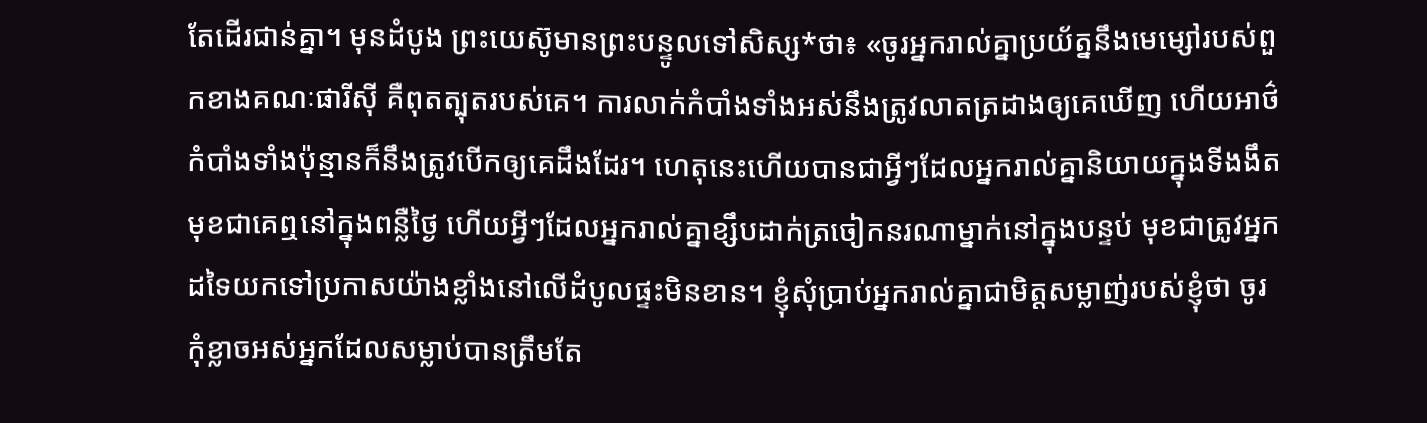តែដើរជាន់គ្នា។ មុនដំបូង ព្រះយេស៊ូមានព្រះបន្ទូលទៅសិស្ស*ថា៖ «ចូរអ្នករាល់គ្នាប្រយ័ត្ននឹងមេម្សៅរបស់ពួកខាងគណៈផារីស៊ី គឺពុតត្បុតរបស់គេ។ ការលាក់កំបាំងទាំងអស់នឹងត្រូវលាតត្រដាងឲ្យគេឃើញ ហើយអាថ៌កំបាំងទាំងប៉ុន្មានក៏នឹងត្រូវបើកឲ្យគេដឹងដែរ។ ហេតុនេះហើយបានជាអ្វីៗដែលអ្នករាល់គ្នានិយាយក្នុងទីងងឹត មុខជាគេឮនៅក្នុងពន្លឺថ្ងៃ ហើយអ្វីៗដែលអ្នករាល់គ្នាខ្សឹបដាក់ត្រចៀកនរណាម្នាក់នៅក្នុងបន្ទប់ មុខជាត្រូវអ្នកដទៃយកទៅប្រកាសយ៉ាងខ្លាំងនៅលើដំបូលផ្ទះមិនខាន។ ខ្ញុំសុំប្រាប់អ្នករាល់គ្នាជាមិត្តសម្លាញ់របស់ខ្ញុំថា ចូរកុំខ្លាចអស់អ្នកដែលសម្លាប់បានត្រឹមតែ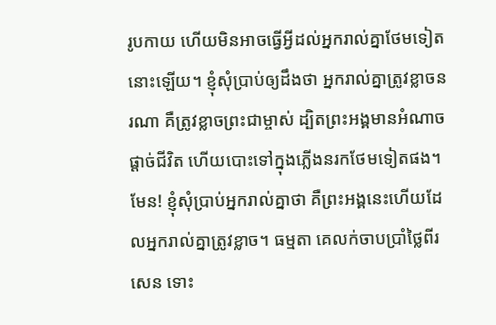រូបកាយ ហើយមិនអាចធ្វើអ្វីដល់អ្នករាល់គ្នាថែមទៀតនោះឡើយ។ ខ្ញុំសុំប្រាប់ឲ្យដឹងថា អ្នករាល់គ្នាត្រូវខ្លាចនរណា គឺត្រូវខ្លាចព្រះជាម្ចាស់ ដ្បិតព្រះអង្គមានអំណាចផ្ដាច់ជីវិត ហើយបោះទៅក្នុងភ្លើងនរកថែមទៀតផង។ មែន! ខ្ញុំសុំប្រាប់អ្នករាល់គ្នាថា គឺព្រះអង្គនេះហើយដែលអ្នករាល់គ្នាត្រូវខ្លាច។ ធម្មតា គេលក់ចាបប្រាំថ្លៃពីរសេន ទោះ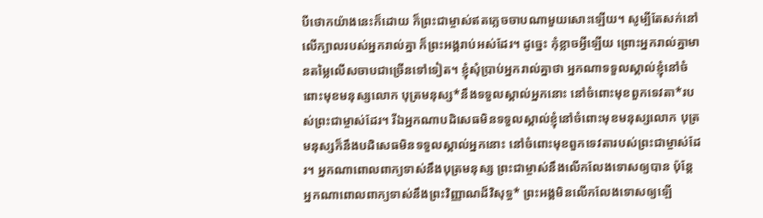បីថោកយ៉ាងនេះក៏ដោយ ក៏ព្រះជាម្ចាស់ឥតភ្លេចចាបណាមួយសោះឡើយ។ សូម្បីតែសក់នៅលើក្បាលរបស់អ្នករាល់គ្នា ក៏ព្រះអង្គរាប់អស់ដែរ។ ដូច្នេះ កុំខ្លាចអ្វីឡើយ ព្រោះអ្នករាល់គ្នាមានតម្លៃលើសចាបជាច្រើនទៅទៀត។ ខ្ញុំសុំប្រាប់អ្នករាល់គ្នាថា អ្នកណាទទួលស្គាល់ខ្ញុំនៅចំពោះមុខមនុស្សលោក បុត្រមនុស្ស*នឹងទទួលស្គាល់អ្នកនោះ នៅចំពោះមុខពួកទេវតា*របស់ព្រះជាម្ចាស់ដែរ។ រីឯអ្នកណាបដិសេធមិនទទួលស្គាល់ខ្ញុំនៅចំពោះមុខមនុស្សលោក បុត្រមនុស្សក៏នឹងបដិសេធមិនទទួលស្គាល់អ្នកនោះ នៅចំពោះមុខពួកទេវតារបស់ព្រះជាម្ចាស់ដែរ។ អ្នកណាពោលពាក្យទាស់នឹងបុត្រមនុស្ស ព្រះជាម្ចាស់នឹងលើកលែងទោសឲ្យបាន ប៉ុន្តែ អ្នកណាពោលពាក្យទាស់នឹងព្រះវិញ្ញាណដ៏វិសុទ្ធ* ព្រះអង្គមិនលើកលែងទោសឲ្យឡើ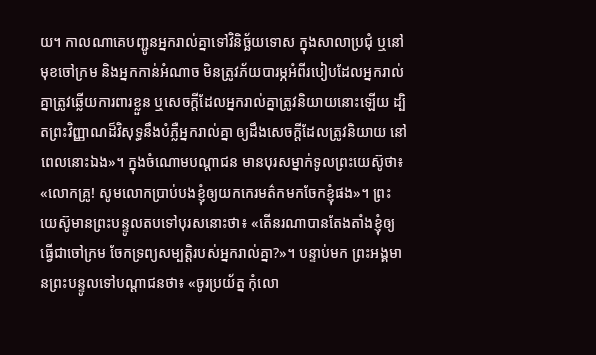យ។ កាលណាគេបញ្ជូនអ្នករាល់គ្នាទៅវិនិច្ឆ័យទោស ក្នុងសាលាប្រជុំ ឬនៅមុខចៅក្រម និងអ្នកកាន់អំណាច មិនត្រូវភ័យបារម្ភអំពីរបៀបដែលអ្នករាល់គ្នាត្រូវឆ្លើយការពារខ្លួន ឬសេចក្ដីដែលអ្នករាល់គ្នាត្រូវនិយាយនោះឡើយ ដ្បិតព្រះវិញ្ញាណដ៏វិសុទ្ធនឹងបំភ្លឺអ្នករាល់គ្នា ឲ្យដឹងសេចក្ដីដែលត្រូវនិយាយ នៅពេលនោះឯង»។ ក្នុងចំណោមបណ្ដាជន មានបុរសម្នាក់ទូលព្រះយេស៊ូថា៖ «លោកគ្រូ! សូមលោកប្រាប់បងខ្ញុំឲ្យយកកេរមត៌កមកចែកខ្ញុំផង»។ ព្រះយេស៊ូមានព្រះបន្ទូលតបទៅបុរសនោះថា៖ «តើនរណាបានតែងតាំងខ្ញុំឲ្យធ្វើជាចៅក្រម ចែកទ្រព្យសម្បត្តិរបស់អ្នករាល់គ្នា?»។ បន្ទាប់មក ព្រះអង្គមានព្រះបន្ទូលទៅបណ្ដាជនថា៖ «ចូរប្រយ័ត្ន កុំលោ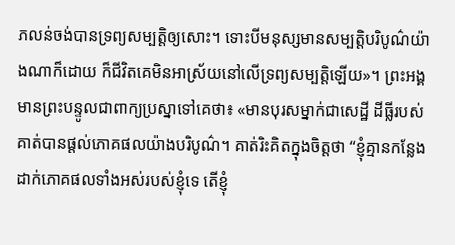ភលន់ចង់បានទ្រព្យសម្បត្តិឲ្យសោះ។ ទោះបីមនុស្សមានសម្បត្តិបរិបូណ៌យ៉ាងណាក៏ដោយ ក៏ជីវិតគេមិនអាស្រ័យនៅលើទ្រព្យសម្បត្តិឡើយ»។ ព្រះអង្គមានព្រះបន្ទូលជាពាក្យប្រស្នាទៅគេថា៖ «មានបុរសម្នាក់ជាសេដ្ឋី ដីធ្លីរបស់គាត់បានផ្ដល់ភោគផលយ៉ាងបរិបូណ៌។ គាត់រិះគិតក្នុងចិត្តថា “ខ្ញុំគ្មានកន្លែងដាក់ភោគផលទាំងអស់របស់ខ្ញុំទេ តើខ្ញុំ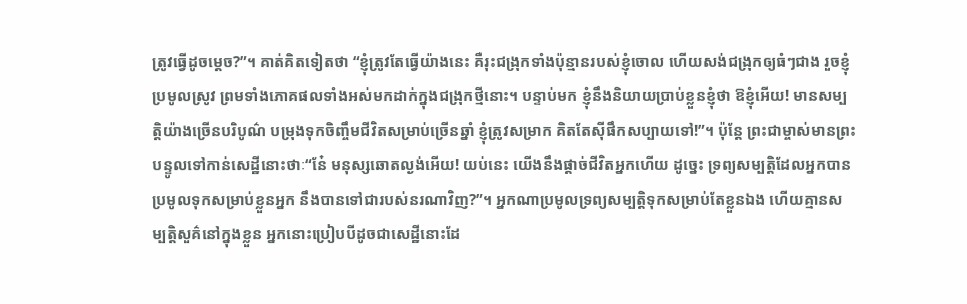ត្រូវធ្វើដូចម្ដេច?”។ គាត់គិតទៀតថា “ខ្ញុំត្រូវតែធ្វើយ៉ាងនេះ គឺរុះជង្រុកទាំងប៉ុន្មានរបស់ខ្ញុំចោល ហើយសង់ជង្រុកឲ្យធំៗជាង រួចខ្ញុំប្រមូលស្រូវ ព្រមទាំងភោគផលទាំងអស់មកដាក់ក្នុងជង្រុកថ្មីនោះ។ បន្ទាប់មក ខ្ញុំនឹងនិយាយប្រាប់ខ្លួនខ្ញុំថា ឱខ្ញុំអើយ! មានសម្បត្តិយ៉ាងច្រើនបរិបូណ៌ បម្រុងទុកចិញ្ចឹមជីវិតសម្រាប់ច្រើនឆ្នាំ ខ្ញុំត្រូវសម្រាក គិតតែស៊ីផឹកសប្បាយទៅ!”។ ប៉ុន្តែ ព្រះជាម្ចាស់មានព្រះបន្ទូលទៅកាន់សេដ្ឋីនោះថាៈ“នែ៎ មនុស្សឆោតល្ងង់អើយ! យប់នេះ យើងនឹងផ្ដាច់ជីវិតអ្នកហើយ ដូច្នេះ ទ្រព្យសម្បត្តិដែលអ្នកបានប្រមូលទុកសម្រាប់ខ្លួនអ្នក នឹងបានទៅជារបស់នរណាវិញ?”។ អ្នកណាប្រមូលទ្រព្យសម្បត្តិទុកសម្រាប់តែខ្លួនឯង ហើយគ្មានសម្បត្តិសួគ៌នៅក្នុងខ្លួន អ្នកនោះប្រៀបបីដូចជាសេដ្ឋីនោះដែ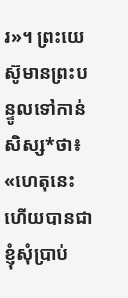រ»។ ព្រះយេស៊ូមានព្រះបន្ទូលទៅកាន់សិស្ស*ថា៖ «ហេតុនេះហើយបានជាខ្ញុំសុំប្រាប់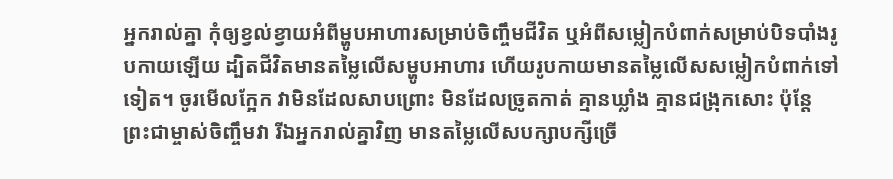អ្នករាល់គ្នា កុំឲ្យខ្វល់ខ្វាយអំពីម្ហូបអាហារសម្រាប់ចិញ្ចឹមជីវិត ឬអំពីសម្លៀកបំពាក់សម្រាប់បិទបាំងរូបកាយឡើយ ដ្បិតជីវិតមានតម្លៃលើសម្ហូបអាហារ ហើយរូបកាយមានតម្លៃលើសសម្លៀកបំពាក់ទៅទៀត។ ចូរមើលក្អែក វាមិនដែលសាបព្រោះ មិនដែលច្រូតកាត់ គ្មានឃ្លាំង គ្មានជង្រុកសោះ ប៉ុន្តែ ព្រះជាម្ចាស់ចិញ្ចឹមវា រីឯអ្នករាល់គ្នាវិញ មានតម្លៃលើសបក្សាបក្សីច្រើ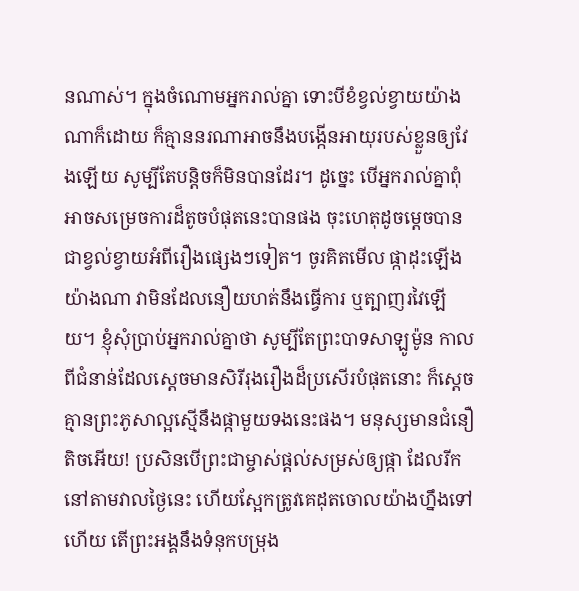នណាស់។ ក្នុងចំណោមអ្នករាល់គ្នា ទោះបីខំខ្វល់ខ្វាយយ៉ាងណាក៏ដោយ ក៏គ្មាននរណាអាចនឹងបង្កើនអាយុរបស់ខ្លួនឲ្យវែងឡើយ សូម្បីតែបន្តិចក៏មិនបានដែរ។ ដូច្នេះ បើអ្នករាល់គ្នាពុំអាចសម្រេចការដ៏តូចបំផុតនេះបានផង ចុះហេតុដូចម្ដេចបានជាខ្វល់ខ្វាយអំពីរឿងផ្សេងៗទៀត។ ចូរគិតមើល ផ្កាដុះឡើងយ៉ាងណា វាមិនដែលនឿយហត់នឹងធ្វើការ ឬត្បាញរវៃឡើយ។ ខ្ញុំសុំប្រាប់អ្នករាល់គ្នាថា សូម្បីតែព្រះបាទសាឡូម៉ូន កាលពីជំនាន់ដែលស្ដេចមានសិរីរុងរឿងដ៏ប្រសើរបំផុតនោះ ក៏ស្ដេចគ្មានព្រះភូសាល្អស្មើនឹងផ្កាមួយទងនេះផង។ មនុស្សមានជំនឿតិចអើយ! ប្រសិនបើព្រះជាម្ចាស់ផ្ដល់សម្រស់ឲ្យផ្កា ដែលរីកនៅតាមវាលថ្ងៃនេះ ហើយស្អែកត្រូវគេដុតចោលយ៉ាងហ្នឹងទៅហើយ តើព្រះអង្គនឹងទំនុកបម្រុង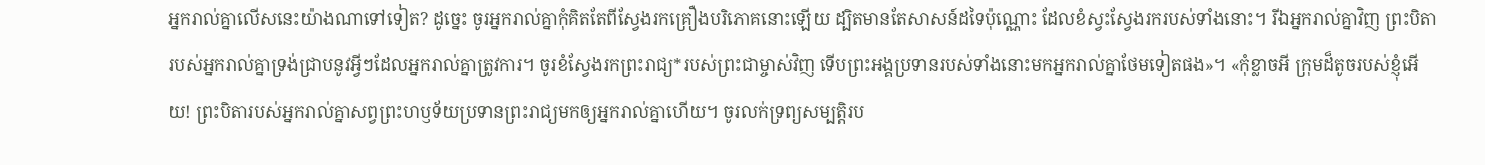អ្នករាល់គ្នាលើសនេះយ៉ាងណាទៅទៀត? ដូច្នេះ ចូរអ្នករាល់គ្នាកុំគិតតែពីស្វែងរកគ្រឿងបរិភោគនោះឡើយ ដ្បិតមានតែសាសន៍ដទៃប៉ុណ្ណោះ ដែលខំស្វះស្វែងរករបស់ទាំងនោះ។ រីឯអ្នករាល់គ្នាវិញ ព្រះបិតារបស់អ្នករាល់គ្នាទ្រង់ជ្រាបនូវអ្វីៗដែលអ្នករាល់គ្នាត្រូវការ។ ចូរខំស្វែងរកព្រះរាជ្យ*របស់ព្រះជាម្ចាស់វិញ ទើបព្រះអង្គប្រទានរបស់ទាំងនោះមកអ្នករាល់គ្នាថែមទៀតផង»។ «កុំខ្លាចអី ក្រុមដ៏តូចរបស់ខ្ញុំអើយ! ព្រះបិតារបស់អ្នករាល់គ្នាសព្វព្រះហឫទ័យប្រទានព្រះរាជ្យមកឲ្យអ្នករាល់គ្នាហើយ។ ចូរលក់ទ្រព្យសម្បត្តិរប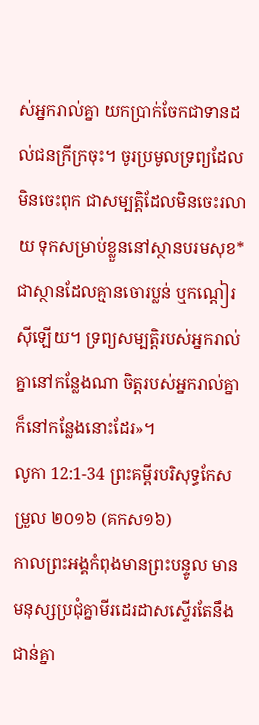ស់អ្នករាល់គ្នា យកប្រាក់ចែកជាទានដល់ជនក្រីក្រចុះ។ ចូរប្រមូលទ្រព្យដែលមិនចេះពុក ជាសម្បត្តិដែលមិនចេះរលាយ ទុកសម្រាប់ខ្លួននៅស្ថានបរមសុខ* ជាស្ថានដែលគ្មានចោរប្លន់ ឬកណ្ដៀរស៊ីឡើយ។ ទ្រព្យសម្បត្តិរបស់អ្នករាល់គ្នានៅកន្លែងណា ចិត្តរបស់អ្នករាល់គ្នាក៏នៅកន្លែងនោះដែរ»។
លូកា 12:1-34 ព្រះគម្ពីរបរិសុទ្ធកែសម្រួល ២០១៦ (គកស១៦)
កាលព្រះអង្គកំពុងមានព្រះបន្ទូល មានមនុស្សប្រជុំគ្នាមីរដេរដាសស្ទើរតែនឹងជាន់គ្នា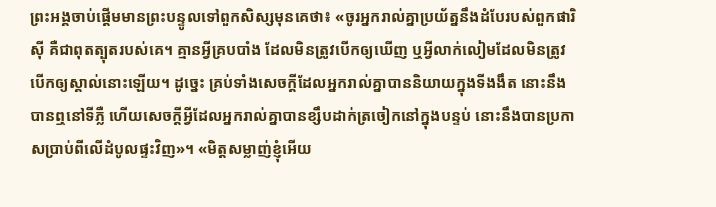ព្រះអង្គចាប់ផ្តើមមានព្រះបន្ទូលទៅពួកសិស្សមុនគេថា៖ «ចូរអ្នករាល់គ្នាប្រយ័ត្ននឹងដំបែរបស់ពួកផារិស៊ី គឺជាពុតត្បុតរបស់គេ។ គ្មានអ្វីគ្របបាំង ដែលមិនត្រូវបើកឲ្យឃើញ ឬអ្វីលាក់លៀមដែលមិនត្រូវបើកឲ្យស្គាល់នោះឡើយ។ ដូច្នេះ គ្រប់ទាំងសេចក្តីដែលអ្នករាល់គ្នាបាននិយាយក្នុងទីងងឹត នោះនឹងបានឮនៅទីភ្លឺ ហើយសេចក្តីអ្វីដែលអ្នករាល់គ្នាបានខ្សឹបដាក់ត្រចៀកនៅក្នុងបន្ទប់ នោះនឹងបានប្រកាសប្រាប់ពីលើដំបូលផ្ទះវិញ»។ «មិត្តសម្លាញ់ខ្ញុំអើយ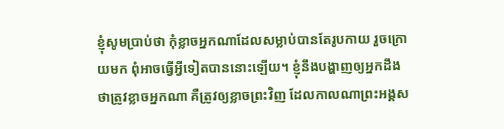ខ្ញុំសូមប្រាប់ថា កុំខ្លាចអ្នកណាដែលសម្លាប់បានតែរូបកាយ រួចក្រោយមក ពុំអាចធ្វើអ្វីទៀតបាននោះឡើយ។ ខ្ញុំនឹងបង្ហាញឲ្យអ្នកដឹងថាត្រូវខ្លាចអ្នកណា គឺត្រូវឲ្យខ្លាចព្រះវិញ ដែលកាលណាព្រះអង្គស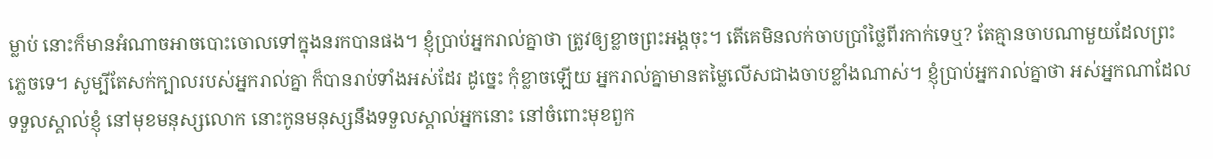ម្លាប់ នោះក៏មានអំណាចអាចបោះចោលទៅក្នុងនរកបានផង។ ខ្ញុំប្រាប់អ្នករាល់គ្នាថា ត្រូវឲ្យខ្លាចព្រះអង្គចុះ។ តើគេមិនលក់ចាបប្រាំថ្លៃពីរកាក់ទេឬ? តែគ្មានចាបណាមួយដែលព្រះភ្លេចទេ។ សូម្បីតែសក់ក្បាលរបស់អ្នករាល់គ្នា ក៏បានរាប់ទាំងអស់ដែរ ដូច្នេះ កុំខ្លាចឡើយ អ្នករាល់គ្នាមានតម្លៃលើសជាងចាបខ្លាំងណាស់។ ខ្ញុំប្រាប់អ្នករាល់គ្នាថា អស់អ្នកណាដែលទទួលស្គាល់ខ្ញុំ នៅមុខមនុស្សលោក នោះកូនមនុស្សនឹងទទួលស្គាល់អ្នកនោះ នៅចំពោះមុខពួក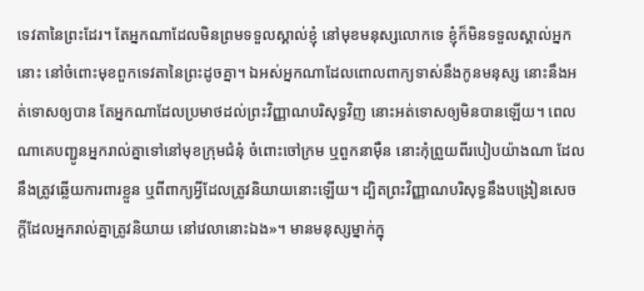ទេវតានៃព្រះដែរ។ តែអ្នកណាដែលមិនព្រមទទួលស្គាល់ខ្ញុំ នៅមុខមនុស្សលោកទេ ខ្ញុំក៏មិនទទួលស្គាល់អ្នកនោះ នៅចំពោះមុខពួកទេវតានៃព្រះដូចគ្នា។ ឯអស់អ្នកណាដែលពោលពាក្យទាស់នឹងកូនមនុស្ស នោះនឹងអត់ទោសឲ្យបាន តែអ្នកណាដែលប្រមាថដល់ព្រះវិញ្ញាណបរិសុទ្ធវិញ នោះអត់ទោសឲ្យមិនបានឡើយ។ ពេលណាគេបញ្ជូនអ្នករាល់គ្នាទៅនៅមុខក្រុមជំនុំ ចំពោះចៅក្រម ឬពួកនាម៉ឺន នោះកុំព្រួយពីរបៀបយ៉ាងណា ដែលនឹងត្រូវឆ្លើយការពារខ្លួន ឬពីពាក្យអ្វីដែលត្រូវនិយាយនោះឡើយ។ ដ្បិតព្រះវិញ្ញាណបរិសុទ្ធនឹងបង្រៀនសេចក្តីដែលអ្នករាល់គ្នាត្រូវនិយាយ នៅវេលានោះឯង»។ មានមនុស្សម្នាក់ក្នុ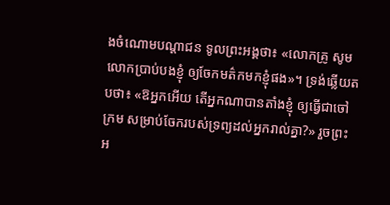ងចំណោមបណ្ដាជន ទូលព្រះអង្គថា៖ «លោកគ្រូ សូមលោកប្រាប់បងខ្ញុំ ឲ្យចែកមត៌កមកខ្ញុំផង»។ ទ្រង់ឆ្លើយតបថា៖ «ឱអ្នកអើយ តើអ្នកណាបានតាំងខ្ញុំ ឲ្យធ្វើជាចៅក្រម សម្រាប់ចែករបស់ទ្រព្យដល់អ្នករាល់គ្នា?» រួចព្រះអ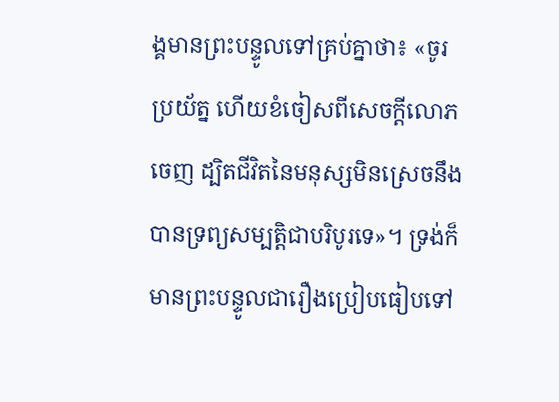ង្គមានព្រះបន្ទូលទៅគ្រប់គ្នាថា៖ «ចូរប្រយ័ត្ន ហើយខំចៀសពីសេចក្តីលោភចេញ ដ្បិតជីវិតនៃមនុស្សមិនស្រេចនឹងបានទ្រព្យសម្បត្តិជាបរិបូរទេ»។ ទ្រង់ក៏មានព្រះបន្ទូលជារឿងប្រៀបធៀបទៅ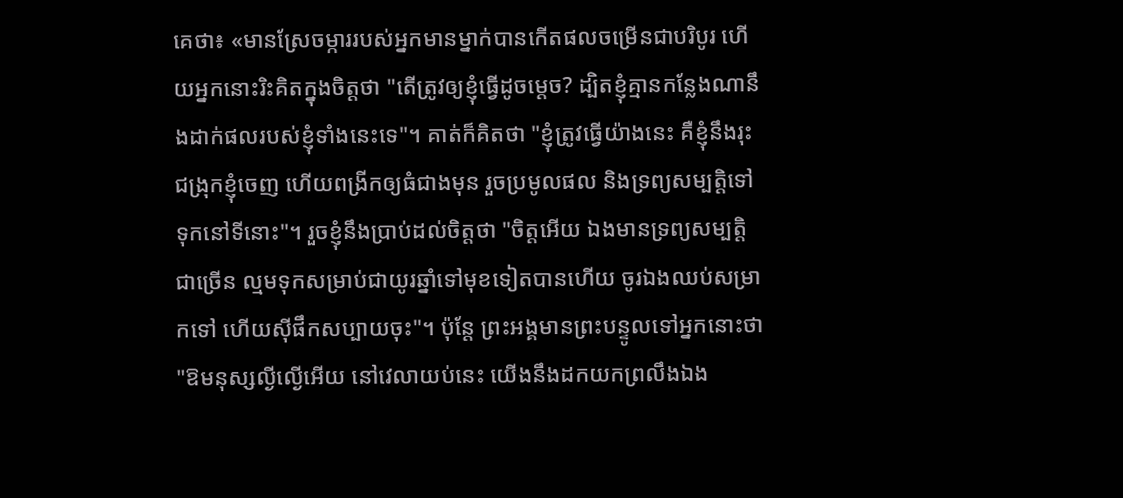គេថា៖ «មានស្រែចម្ការរបស់អ្នកមានម្នាក់បានកើតផលចម្រើនជាបរិបូរ ហើយអ្នកនោះរិះគិតក្នុងចិត្តថា "តើត្រូវឲ្យខ្ញុំធ្វើដូចម្តេច? ដ្បិតខ្ញុំគ្មានកន្លែងណានឹងដាក់ផលរបស់ខ្ញុំទាំងនេះទេ"។ គាត់ក៏គិតថា "ខ្ញុំត្រូវធ្វើយ៉ាងនេះ គឺខ្ញុំនឹងរុះជង្រុកខ្ញុំចេញ ហើយពង្រីកឲ្យធំជាងមុន រួចប្រមូលផល និងទ្រព្យសម្បត្តិទៅទុកនៅទីនោះ"។ រួចខ្ញុំនឹងប្រាប់ដល់ចិត្តថា "ចិត្តអើយ ឯងមានទ្រព្យសម្បត្តិជាច្រើន ល្មមទុកសម្រាប់ជាយូរឆ្នាំទៅមុខទៀតបានហើយ ចូរឯងឈប់សម្រាកទៅ ហើយស៊ីផឹកសប្បាយចុះ"។ ប៉ុន្តែ ព្រះអង្គមានព្រះបន្ទូលទៅអ្នកនោះថា "ឱមនុស្សល្ងីល្ងើអើយ នៅវេលាយប់នេះ យើងនឹងដកយកព្រលឹងឯង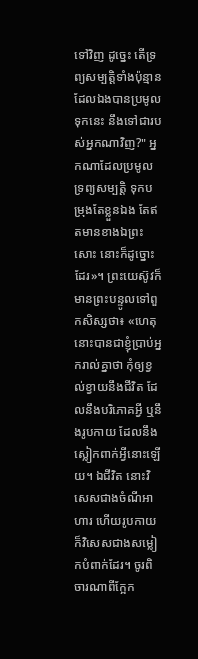ទៅវិញ ដូច្នេះ តើទ្រព្យសម្បត្តិទាំងប៉ុន្មានដែលឯងបានប្រមូលទុកនេះ នឹងទៅជារបស់អ្នកណាវិញ?" អ្នកណាដែលប្រមូលទ្រព្យសម្បត្តិ ទុកបម្រុងតែខ្លួនឯង តែឥតមានខាងឯព្រះសោះ នោះក៏ដូច្នោះដែរ»។ ព្រះយេស៊ូវក៏មានព្រះបន្ទូលទៅពួកសិស្សថា៖ «ហេតុនោះបានជាខ្ញុំប្រាប់អ្នករាល់គ្នាថា កុំឲ្យខ្វល់ខ្វាយនឹងជីវិត ដែលនឹងបរិភោគអ្វី ឬនឹងរូបកាយ ដែលនឹងស្លៀកពាក់អ្វីនោះឡើយ។ ឯជីវិត នោះវិសេសជាងចំណីអាហារ ហើយរូបកាយ ក៏វិសេសជាងសម្លៀកបំពាក់ដែរ។ ចូរពិចារណាពីក្អែក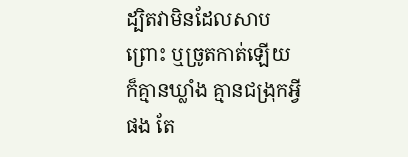ដ្បិតវាមិនដែលសាបព្រោះ ឬច្រូតកាត់ឡើយ ក៏គ្មានឃ្លាំង គ្មានជង្រុកអ្វីផង តែ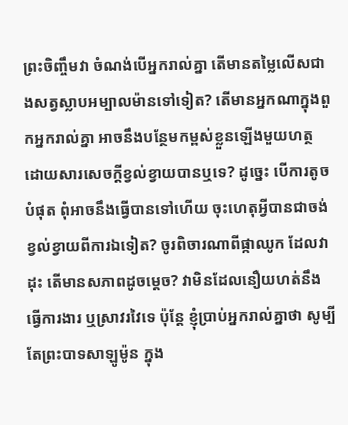ព្រះចិញ្ចឹមវា ចំណង់បើអ្នករាល់គ្នា តើមានតម្លៃលើសជាងសត្វស្លាបអម្បាលម៉ានទៅទៀត? តើមានអ្នកណាក្នុងពួកអ្នករាល់គ្នា អាចនឹងបន្ថែមកម្ពស់ខ្លួនឡើងមួយហត្ថ ដោយសារសេចក្តីខ្វល់ខ្វាយបានឬទេ? ដូច្នេះ បើការតូចបំផុត ពុំអាចនឹងធ្វើបានទៅហើយ ចុះហេតុអ្វីបានជាចង់ខ្វល់ខ្វាយពីការឯទៀត? ចូរពិចារណាពីផ្កាឈូក ដែលវាដុះ តើមានសភាពដូចម្តេច? វាមិនដែលនឿយហត់នឹងធ្វើការងារ ឬស្រាវរវៃទេ ប៉ុន្តែ ខ្ញុំប្រាប់អ្នករាល់គ្នាថា សូម្បីតែព្រះបាទសាឡូម៉ូន ក្នុង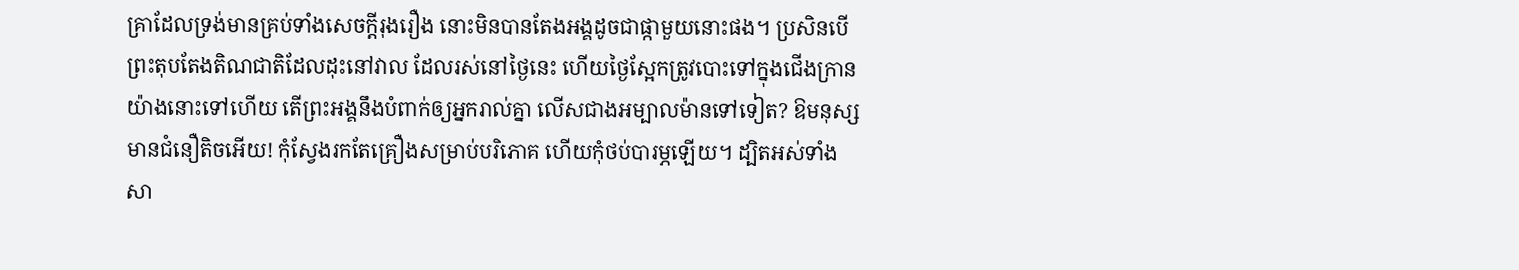គ្រាដែលទ្រង់មានគ្រប់ទាំងសេចក្តីរុងរឿង នោះមិនបានតែងអង្គដូចជាផ្កាមួយនោះផង។ ប្រសិនបើព្រះតុបតែងតិណជាតិដែលដុះនៅវាល ដែលរស់នៅថ្ងៃនេះ ហើយថ្ងៃស្អែកត្រូវបោះទៅក្នុងជើងក្រានយ៉ាងនោះទៅហើយ តើព្រះអង្គនឹងបំពាក់ឲ្យអ្នករាល់គ្នា លើសជាងអម្បាលម៉ានទៅទៀត? ឱមនុស្សមានជំនឿតិចអើយ! កុំស្វែងរកតែគ្រឿងសម្រាប់បរិភោគ ហើយកុំថប់បារម្ភឡើយ។ ដ្បិតអស់ទាំងសា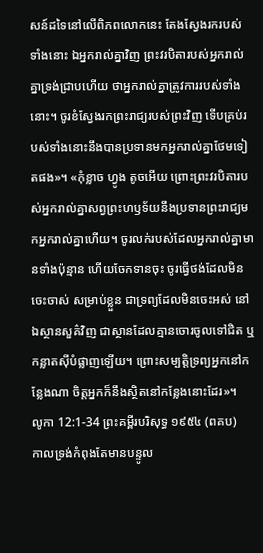សន៍ដទៃនៅលើពិភពលោកនេះ តែងស្វែងរករបស់ទាំងនោះ ឯអ្នករាល់គ្នាវិញ ព្រះវរបិតារបស់អ្នករាល់គ្នាទ្រង់ជ្រាបហើយ ថាអ្នករាល់គ្នាត្រូវការរបស់ទាំងនោះ។ ចូរខំស្វែងរកព្រះរាជ្យរបស់ព្រះវិញ ទើបគ្រប់របស់ទាំងនោះនឹងបានប្រទានមកអ្នករាល់គ្នាថែមទៀតផង»។ «កុំខ្លាច ហ្វូង តូចអើយ ព្រោះព្រះវរបិតារបស់អ្នករាល់គ្នាសព្វព្រះហឫទ័យនឹងប្រទានព្រះរាជ្យមកអ្នករាល់គ្នាហើយ។ ចូរលក់របស់ដែលអ្នករាល់គ្នាមានទាំងប៉ុន្មាន ហើយចែកទានចុះ ចូរធ្វើថង់ដែលមិនចេះចាស់ សម្រាប់ខ្លួន ជាទ្រព្យដែលមិនចេះអស់ នៅឯស្ថានសួគ៌វិញ ជាស្ថានដែលគ្មានចោរចូលទៅជិត ឬកន្លាតស៊ីបំផ្លាញឡើយ។ ព្រោះសម្បត្តិទ្រព្យអ្នកនៅកន្លែងណា ចិត្តអ្នកក៏នឹងស្ថិតនៅកន្លែងនោះដែរ»។
លូកា 12:1-34 ព្រះគម្ពីរបរិសុទ្ធ ១៩៥៤ (ពគប)
កាលទ្រង់កំពុងតែមានបន្ទូល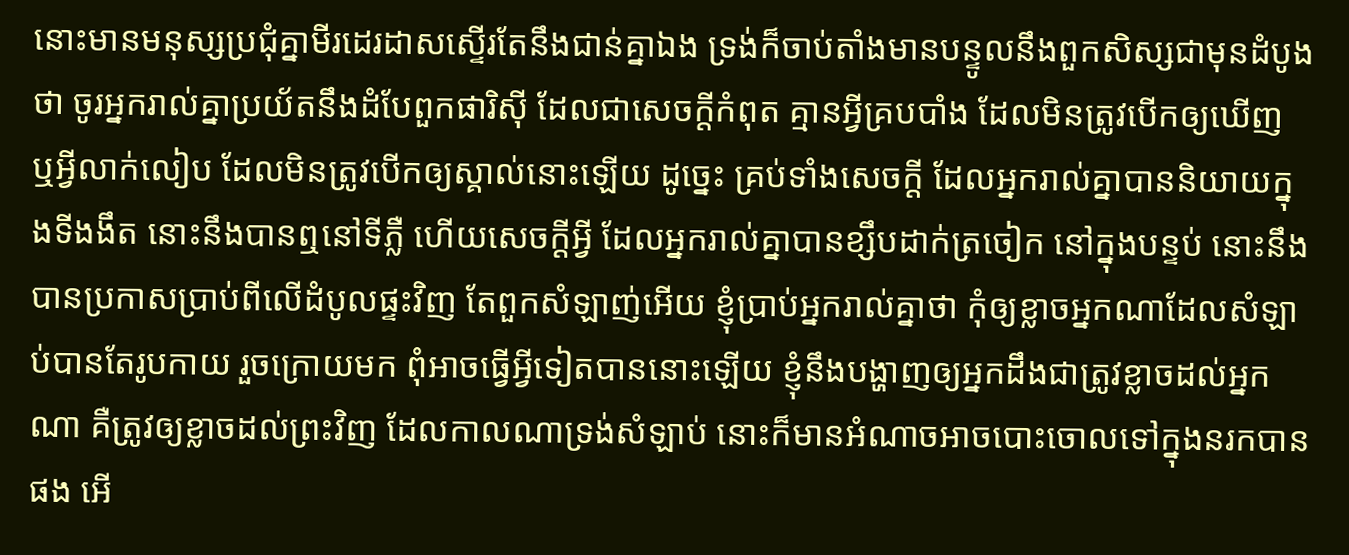នោះមានមនុស្សប្រជុំគ្នាមីរដេរដាសស្ទើរតែនឹងជាន់គ្នាឯង ទ្រង់ក៏ចាប់តាំងមានបន្ទូលនឹងពួកសិស្សជាមុនដំបូងថា ចូរអ្នករាល់គ្នាប្រយ័តនឹងដំបែពួកផារិស៊ី ដែលជាសេចក្ដីកំពុត គ្មានអ្វីគ្របបាំង ដែលមិនត្រូវបើកឲ្យឃើញ ឬអ្វីលាក់លៀប ដែលមិនត្រូវបើកឲ្យស្គាល់នោះឡើយ ដូច្នេះ គ្រប់ទាំងសេចក្ដី ដែលអ្នករាល់គ្នាបាននិយាយក្នុងទីងងឹត នោះនឹងបានឮនៅទីភ្លឺ ហើយសេចក្ដីអ្វី ដែលអ្នករាល់គ្នាបានខ្សឹបដាក់ត្រចៀក នៅក្នុងបន្ទប់ នោះនឹងបានប្រកាសប្រាប់ពីលើដំបូលផ្ទះវិញ តែពួកសំឡាញ់អើយ ខ្ញុំប្រាប់អ្នករាល់គ្នាថា កុំឲ្យខ្លាចអ្នកណាដែលសំឡាប់បានតែរូបកាយ រួចក្រោយមក ពុំអាចធ្វើអ្វីទៀតបាននោះឡើយ ខ្ញុំនឹងបង្ហាញឲ្យអ្នកដឹងជាត្រូវខ្លាចដល់អ្នកណា គឺត្រូវឲ្យខ្លាចដល់ព្រះវិញ ដែលកាលណាទ្រង់សំឡាប់ នោះក៏មានអំណាចអាចបោះចោលទៅក្នុងនរកបានផង អើ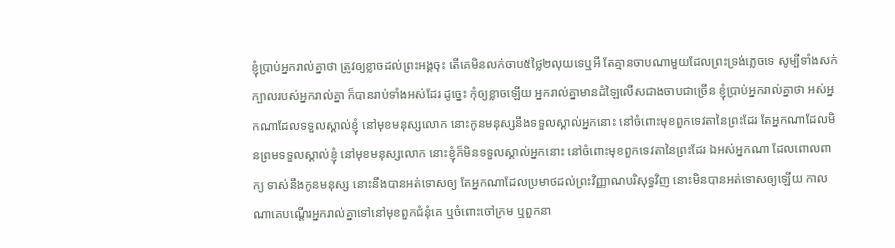ខ្ញុំប្រាប់អ្នករាល់គ្នាថា ត្រូវឲ្យខ្លាចដល់ព្រះអង្គចុះ តើគេមិនលក់ចាប៥ថ្លៃ២លុយទេឬអី តែគ្មានចាបណាមួយដែលព្រះទ្រង់ភ្លេចទេ សូម្បីទាំងសក់ក្បាលរបស់អ្នករាល់គ្នា ក៏បានរាប់ទាំងអស់ដែរ ដូច្នេះ កុំឲ្យខ្លាចឡើយ អ្នករាល់គ្នាមានដំឡៃលើសជាងចាបជាច្រើន ខ្ញុំប្រាប់អ្នករាល់គ្នាថា អស់អ្នកណាដែលទទួលស្គាល់ខ្ញុំ នៅមុខមនុស្សលោក នោះកូនមនុស្សនឹងទទួលស្គាល់អ្នកនោះ នៅចំពោះមុខពួកទេវតានៃព្រះដែរ តែអ្នកណាដែលមិនព្រមទទួលស្គាល់ខ្ញុំ នៅមុខមនុស្សលោក នោះខ្ញុំក៏មិនទទួលស្គាល់អ្នកនោះ នៅចំពោះមុខពួកទេវតានៃព្រះដែរ ឯអស់អ្នកណា ដែលពោលពាក្យ ទាស់នឹងកូនមនុស្ស នោះនឹងបានអត់ទោសឲ្យ តែអ្នកណាដែលប្រមាថដល់ព្រះវិញ្ញាណបរិសុទ្ធវិញ នោះមិនបានអត់ទោសឲ្យឡើយ កាលណាគេបណ្តើរអ្នករាល់គ្នាទៅនៅមុខពួកជំនុំគេ ឬចំពោះចៅក្រម ឬពួកនា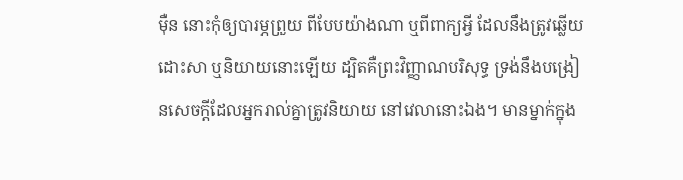ម៉ឺន នោះកុំឲ្យបារម្ភព្រួយ ពីបែបយ៉ាងណា ឬពីពាក្យអ្វី ដែលនឹងត្រូវឆ្លើយដោះសា ឬនិយាយនោះឡើយ ដ្បិតគឺព្រះវិញ្ញាណបរិសុទ្ធ ទ្រង់នឹងបង្រៀនសេចក្ដីដែលអ្នករាល់គ្នាត្រូវនិយាយ នៅវេលានោះឯង។ មានម្នាក់ក្នុង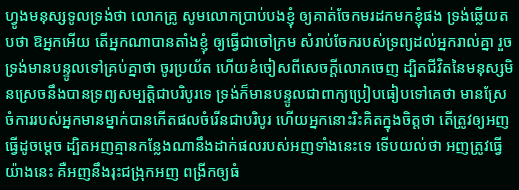ហ្វូងមនុស្សទូលទ្រង់ថា លោកគ្រូ សូមលោកប្រាប់បងខ្ញុំ ឲ្យគាត់ចែកមរដកមកខ្ញុំផង ទ្រង់ឆ្លើយតបថា ឱអ្នកអើយ តើអ្នកណាបានតាំងខ្ញុំ ឲ្យធ្វើជាចៅក្រម សំរាប់ចែករបស់ទ្រព្យដល់អ្នករាល់គ្នា រួចទ្រង់មានបន្ទូលទៅគ្រប់គ្នាថា ចូរប្រយ័ត ហើយខំចៀសពីសេចក្ដីលោភចេញ ដ្បិតជីវិតនៃមនុស្សមិនស្រេចនឹងបានទ្រព្យសម្បត្តិជាបរិបូរទេ ទ្រង់ក៏មានបន្ទូលជាពាក្យប្រៀបធៀបទៅគេថា មានស្រែចំការរបស់អ្នកមានម្នាក់បានកើតផលចំរើនជាបរិបូរ ហើយអ្នកនោះរិះគិតក្នុងចិត្តថា តើត្រូវឲ្យអញធ្វើដូចម្តេច ដ្បិតអញគ្មានកន្លែងណានឹងដាក់ផលរបស់អញទាំងនេះទេ ទើបយល់ថា អញត្រូវធ្វើយ៉ាងនេះ គឺអញនឹងរុះជង្រុកអញ ពង្រីកឲ្យធំ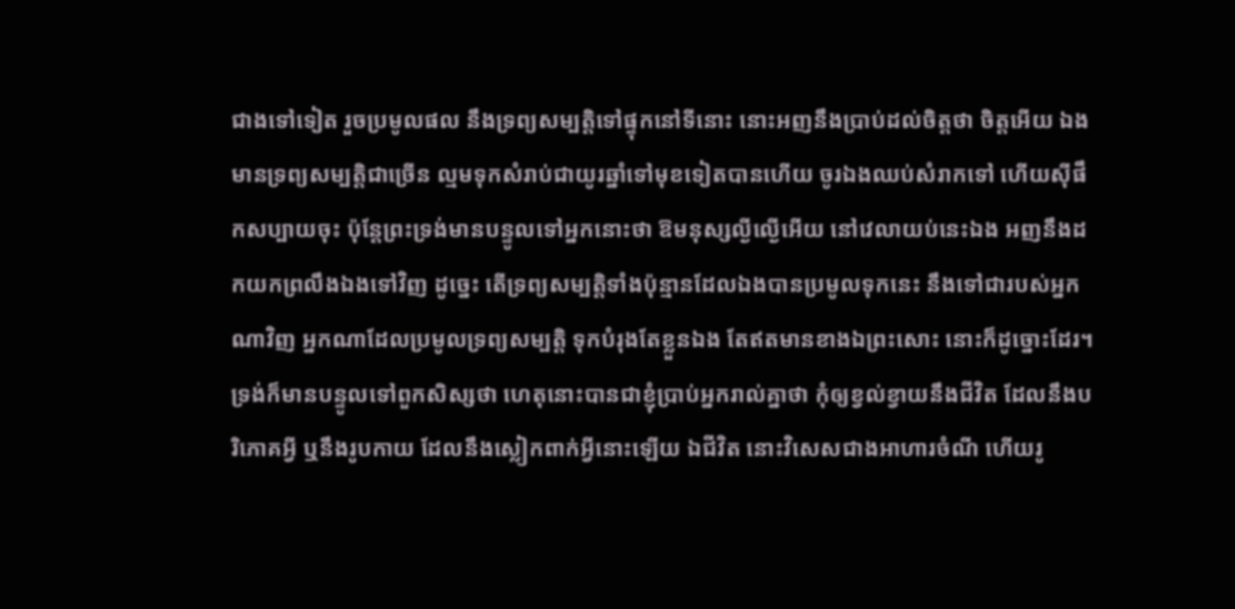ជាងទៅទៀត រួចប្រមូលផល នឹងទ្រព្យសម្បត្តិទៅផ្ទុកនៅទីនោះ នោះអញនឹងប្រាប់ដល់ចិត្តថា ចិត្តអើយ ឯងមានទ្រព្យសម្បត្តិជាច្រើន ល្មមទុកសំរាប់ជាយូរឆ្នាំទៅមុខទៀតបានហើយ ចូរឯងឈប់សំរាកទៅ ហើយស៊ីផឹកសប្បាយចុះ ប៉ុន្តែព្រះទ្រង់មានបន្ទូលទៅអ្នកនោះថា ឱមនុស្សល្ងីល្ងើអើយ នៅវេលាយប់នេះឯង អញនឹងដកយកព្រលឹងឯងទៅវិញ ដូច្នេះ តើទ្រព្យសម្បត្តិទាំងប៉ុន្មានដែលឯងបានប្រមូលទុកនេះ នឹងទៅជារបស់អ្នកណាវិញ អ្នកណាដែលប្រមូលទ្រព្យសម្បត្តិ ទុកបំរុងតែខ្លួនឯង តែឥតមានខាងឯព្រះសោះ នោះក៏ដូច្នោះដែរ។ ទ្រង់ក៏មានបន្ទូលទៅពួកសិស្សថា ហេតុនោះបានជាខ្ញុំប្រាប់អ្នករាល់គ្នាថា កុំឲ្យខ្វល់ខ្វាយនឹងជីវិត ដែលនឹងបរិភោគអ្វី ឬនឹងរូបកាយ ដែលនឹងស្លៀកពាក់អ្វីនោះឡើយ ឯជីវិត នោះវិសេសជាងអាហារចំណី ហើយរូ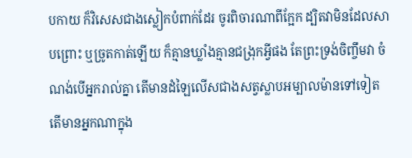បកាយ ក៏វិសេសជាងស្លៀកបំពាក់ដែរ ចូរពិចារណាពីក្អែក ដ្បិតវាមិនដែលសាបព្រោះ ឬច្រូតកាត់ឡើយ ក៏គ្មានឃ្លាំងគ្មានជង្រុកអ្វីផង តែព្រះទ្រង់ចិញ្ចឹមវា ចំណង់បើអ្នករាល់គ្នា តើមានដំឡៃលើសជាងសត្វស្លាបអម្បាលម៉ានទៅទៀត តើមានអ្នកណាក្នុង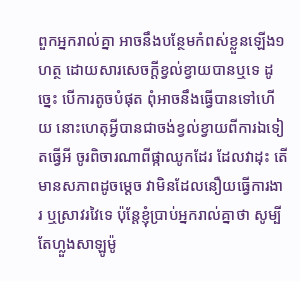ពួកអ្នករាល់គ្នា អាចនឹងបន្ថែមកំពស់ខ្លួនឡើង១ហត្ថ ដោយសារសេចក្ដីខ្វល់ខ្វាយបានឬទេ ដូច្នេះ បើការតូចបំផុត ពុំអាចនឹងធ្វើបានទៅហើយ នោះហេតុអ្វីបានជាចង់ខ្វល់ខ្វាយពីការឯទៀតធ្វើអី ចូរពិចារណាពីផ្កាឈូកដែរ ដែលវាដុះ តើមានសភាពដូចម្តេច វាមិនដែលនឿយធ្វើការងារ ឬស្រាវរវៃទេ ប៉ុន្តែខ្ញុំប្រាប់អ្នករាល់គ្នាថា សូម្បីតែហ្លួងសាឡូម៉ូ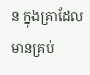ន ក្នុងគ្រាដែលមានគ្រប់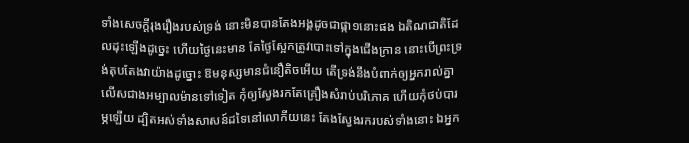ទាំងសេចក្ដីរុងរឿងរបស់ទ្រង់ នោះមិនបានតែងអង្គដូចជាផ្កា១នោះផង ឯតិណជាតិដែលដុះឡើងដូច្នេះ ហើយថ្ងៃនេះមាន តែថ្ងៃស្អែកត្រូវបោះទៅក្នុងជើងក្រាន នោះបើព្រះទ្រង់តុបតែងវាយ៉ាងដូច្នោះ ឱមនុស្សមានជំនឿតិចអើយ តើទ្រង់នឹងបំពាក់ឲ្យអ្នករាល់គ្នា លើសជាងអម្បាលម៉ានទៅទៀត កុំឲ្យស្វែងរកតែគ្រឿងសំរាប់បរិភោគ ហើយកុំថប់បារម្ភឡើយ ដ្បិតអស់ទាំងសាសន៍ដទៃនៅលោកីយនេះ តែងស្វែងរករបស់ទាំងនោះ ឯអ្នក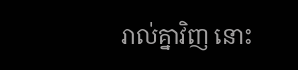រាល់គ្នាវិញ នោះ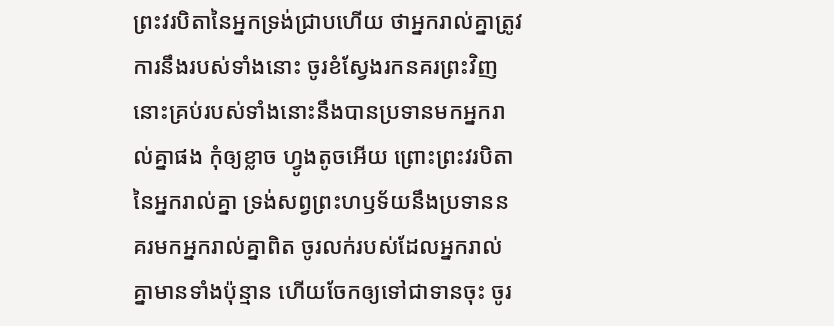ព្រះវរបិតានៃអ្នកទ្រង់ជ្រាបហើយ ថាអ្នករាល់គ្នាត្រូវការនឹងរបស់ទាំងនោះ ចូរខំស្វែងរកនគរព្រះវិញ នោះគ្រប់របស់ទាំងនោះនឹងបានប្រទានមកអ្នករាល់គ្នាផង កុំឲ្យខ្លាច ហ្វូងតូចអើយ ព្រោះព្រះវរបិតានៃអ្នករាល់គ្នា ទ្រង់សព្វព្រះហឫទ័យនឹងប្រទាននគរមកអ្នករាល់គ្នាពិត ចូរលក់របស់ដែលអ្នករាល់គ្នាមានទាំងប៉ុន្មាន ហើយចែកឲ្យទៅជាទានចុះ ចូរ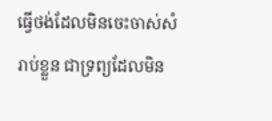ធ្វើថង់ដែលមិនចេះចាស់សំរាប់ខ្លួន ជាទ្រព្យដែលមិន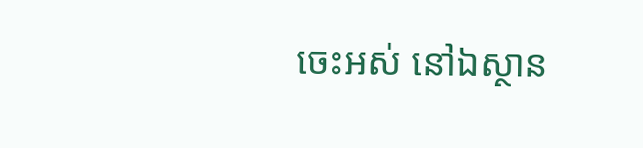ចេះអស់ នៅឯស្ថាន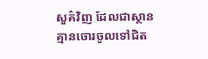សួគ៌វិញ ដែលជាស្ថានគ្មានចោរចូលទៅជិត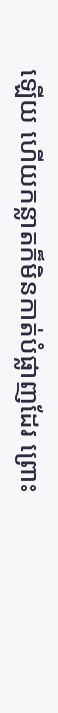ឡើយ ហើយកន្លាតក៏មិនកាត់បំផ្លាញដែរ ព្រោះ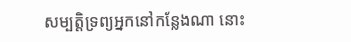សម្បត្តិទ្រព្យអ្នកនៅកន្លែងណា នោះ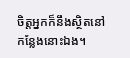ចិត្តអ្នកក៏នឹងស្ថិតនៅកន្លែងនោះឯង។